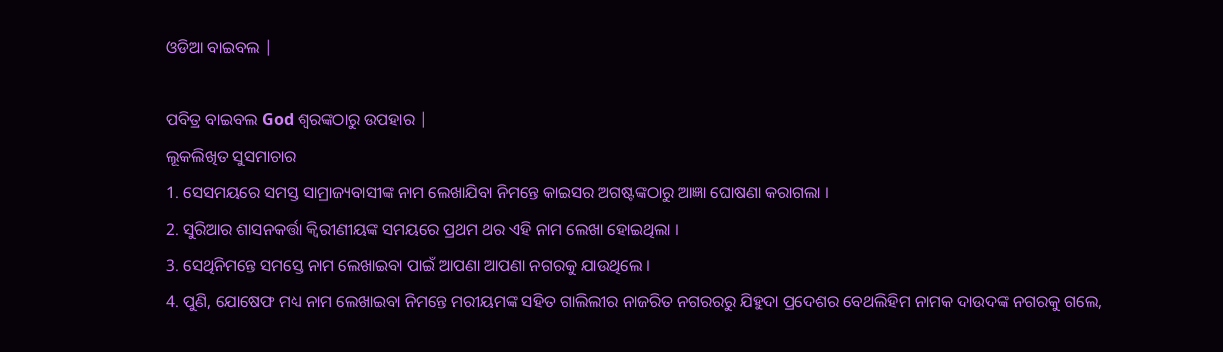ଓଡିଆ ବାଇବଲ |

ପବିତ୍ର ବାଇବଲ God ଶ୍ବରଙ୍କଠାରୁ ଉପହାର |
ଲୂକଲିଖିତ ସୁସମାଚାର
1. ସେସମୟରେ ସମସ୍ତ ସାମ୍ରାଜ୍ୟବାସୀଙ୍କ ନାମ ଲେଖାଯିବା ନିମନ୍ତେ କାଇସର ଅଗଷ୍ଟଙ୍କଠାରୁ ଆଜ୍ଞା ଘୋଷଣା କରାଗଲା ।
2. ସୁରିଆର ଶାସନକର୍ତ୍ତା କ୍ଵିରୀଣୀୟଙ୍କ ସମୟରେ ପ୍ରଥମ ଥର ଏହି ନାମ ଲେଖା ହୋଇଥିଲା ।
3. ସେଥିନିମନ୍ତେ ସମସ୍ତେ ନାମ ଲେଖାଇବା ପାଇଁ ଆପଣା ଆପଣା ନଗରକୁ ଯାଉଥିଲେ ।
4. ପୁଣି, ଯୋଷେଫ ମଧ୍ୟ ନାମ ଲେଖାଇବା ନିମନ୍ତେ ମରୀୟମଙ୍କ ସହିତ ଗାଲିଲୀର ନାଜରିତ ନଗରରରୁ ଯିହୁଦା ପ୍ରଦେଶର ବେଥଲିହିମ ନାମକ ଦାଉଦଙ୍କ ନଗରକୁ ଗଲେ,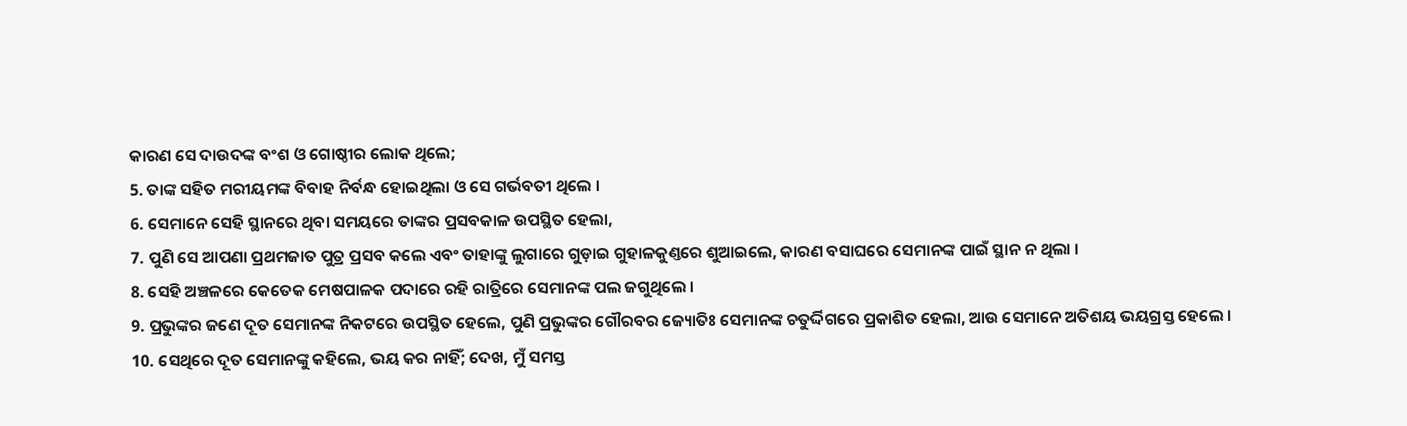କାରଣ ସେ ଦାଉଦଙ୍କ ବଂଶ ଓ ଗୋଷ୍ଠୀର ଲୋକ ଥିଲେ;
5. ତାଙ୍କ ସହିତ ମରୀୟମଙ୍କ ବିବାହ ନିର୍ବନ୍ଧ ହୋଇଥିଲା ଓ ସେ ଗର୍ଭବତୀ ଥିଲେ ।
6. ସେମାନେ ସେହି ସ୍ଥାନରେ ଥିବା ସମୟରେ ତାଙ୍କର ପ୍ରସବକାଳ ଉପସ୍ଥିତ ହେଲା,
7. ପୁଣି ସେ ଆପଣା ପ୍ରଥମଜାତ ପୁତ୍ର ପ୍ରସବ କଲେ ଏବଂ ତାହାଙ୍କୁ ଲୁଗାରେ ଗୁଡ଼ାଇ ଗୁହାଳକୁଣ୍ତରେ ଶୁଆଇଲେ, କାରଣ ବସାଘରେ ସେମାନଙ୍କ ପାଇଁ ସ୍ଥାନ ନ ଥିଲା ।
8. ସେହି ଅଞ୍ଚଳରେ କେତେକ ମେଷପାଳକ ପଦାରେ ରହି ରାତ୍ରିରେ ସେମାନଙ୍କ ପଲ ଜଗୁଥିଲେ ।
9. ପ୍ରଭୁଙ୍କର ଜଣେ ଦୂତ ସେମାନଙ୍କ ନିକଟରେ ଉପସ୍ଥିତ ହେଲେ, ପୁଣି ପ୍ରଭୁଙ୍କର ଗୌରବର ଜ୍ୟୋତିଃ ସେମାନଙ୍କ ଚତୁର୍ଦ୍ଦିଗରେ ପ୍ରକାଶିତ ହେଲା, ଆଉ ସେମାନେ ଅତିଶୟ ଭୟଗ୍ରସ୍ତ ହେଲେ ।
10. ସେଥିରେ ଦୂତ ସେମାନଙ୍କୁ କହିଲେ, ଭୟ କର ନାହିଁ; ଦେଖ, ମୁଁ ସମସ୍ତ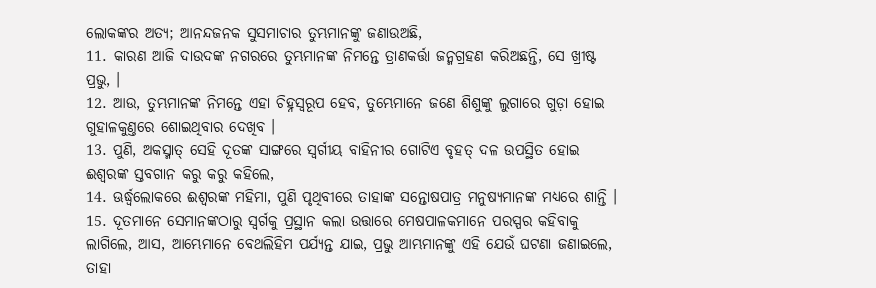ଲୋକଙ୍କର ଅତ୍ୟ; ଆନନ୍ଦଜନକ ସୁସମାଚାର ତୁମ୍ଭମାନଙ୍କୁ ଜଣାଉଅଛି,
11. କାରଣ ଆଜି ଦାଉଦଙ୍କ ନଗରରେ ତୁମ୍ଭମାନଙ୍କ ନିମନ୍ତେ ତ୍ରାଣକର୍ତ୍ତା ଜନ୍ମଗ୍ରହଣ କରିଅଛନ୍ତି, ସେ ଖ୍ରୀଷ୍ଟ ପ୍ରଭୁ, ।
12. ଆଉ, ତୁମ୍ଭମାନଙ୍କ ନିମନ୍ତେ ଏହା ଚିହ୍ନସ୍ଵରୂପ ହେବ, ତୁମ୍ଭେମାନେ ଜଣେ ଶିଶୁଙ୍କୁ ଲୁଗାରେ ଗୁଡ଼ା ହୋଇ ଗୁହାଳକୁଣ୍ତରେ ଶୋଇଥିବାର ଦେଖିବ ।
13. ପୁଣି, ଅକସ୍ମାତ୍ ସେହି ଦୂତଙ୍କ ସାଙ୍ଗରେ ସ୍ଵର୍ଗୀୟ ବାହିନୀର ଗୋଟିଏ ବୃହତ୍ ଦଳ ଉପସ୍ଥିତ ହୋଇ ଈଶ୍ଵରଙ୍କ ସ୍ତବଗାନ କରୁ କରୁ କହିଲେ,
14. ଊର୍ଦ୍ଧ୍ଵଲୋକରେ ଈଶ୍ଵରଙ୍କ ମହିମା, ପୁଣି ପୃଥିବୀରେ ତାହାଙ୍କ ସନ୍ତୋଷପାତ୍ର ମନୁଷ୍ୟମାନଙ୍କ ମଧ୍ୟରେ ଶାନ୍ତି ।
15. ଦୂତମାନେ ସେମାନଙ୍କଠାରୁ ସ୍ଵର୍ଗକୁ ପ୍ରସ୍ଥାନ କଲା ଉତ୍ତାରେ ମେଷପାଳକମାନେ ପରସ୍ପର କହିବାକୁ ଲାଗିଲେ, ଆସ, ଆମ୍ଭେମାନେ ବେଥଲିହିମ ପର୍ଯ୍ୟନ୍ତ ଯାଇ, ପ୍ରଭୁ ଆମ୍ଭମାନଙ୍କୁ ଏହି ଯେଉଁ ଘଟଣା ଜଣାଇଲେ, ତାହା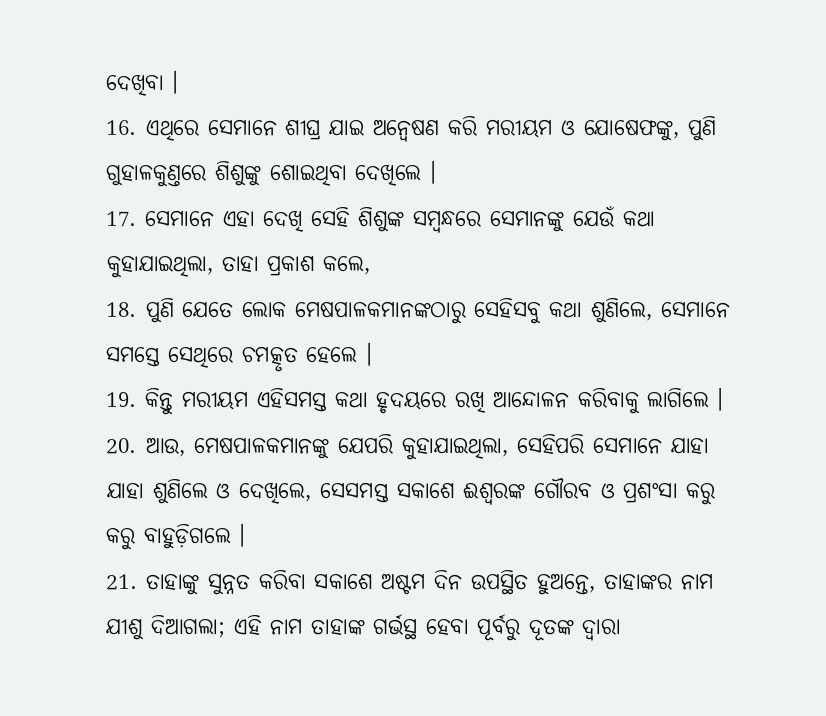ଦେଖିବା ।
16. ଏଥିରେ ସେମାନେ ଶୀଘ୍ର ଯାଇ ଅନ୍ଵେଷଣ କରି ମରୀୟମ ଓ ଯୋଷେଫଙ୍କୁ, ପୁଣି ଗୁହାଳକୁଣ୍ତରେ ଶିଶୁଙ୍କୁ ଶୋଇଥିବା ଦେଖିଲେ ।
17. ସେମାନେ ଏହା ଦେଖି ସେହି ଶିଶୁଙ୍କ ସମ୍ଵନ୍ଧରେ ସେମାନଙ୍କୁ ଯେଉଁ କଥା କୁହାଯାଇଥିଲା, ତାହା ପ୍ରକାଶ କଲେ,
18. ପୁଣି ଯେତେ ଲୋକ ମେଷପାଳକମାନଙ୍କଠାରୁ ସେହିସବୁ କଥା ଶୁଣିଲେ, ସେମାନେ ସମସ୍ତେ ସେଥିରେ ଚମତ୍କୃତ ହେଲେ ।
19. କିନ୍ତୁ ମରୀୟମ ଏହିସମସ୍ତ କଥା ହୃଦୟରେ ରଖି ଆନ୍ଦୋଳନ କରିବାକୁ ଲାଗିଲେ ।
20. ଆଉ, ମେଷପାଳକମାନଙ୍କୁ ଯେପରି କୁହାଯାଇଥିଲା, ସେହିପରି ସେମାନେ ଯାହା ଯାହା ଶୁଣିଲେ ଓ ଦେଖିଲେ, ସେସମସ୍ତ ସକାଶେ ଈଶ୍ଵରଙ୍କ ଗୌରବ ଓ ପ୍ରଶଂସା କରୁ କରୁ ବାହୁଡ଼ିଗଲେ ।
21. ତାହାଙ୍କୁ ସୁନ୍ନତ କରିବା ସକାଶେ ଅଷ୍ଟମ ଦିନ ଉପସ୍ଥିତ ହୁଅନ୍ତେ, ତାହାଙ୍କର ନାମ ଯୀଶୁ ଦିଆଗଲା; ଏହି ନାମ ତାହାଙ୍କ ଗର୍ଭସ୍ଥ ହେବା ପୂର୍ବରୁ ଦୂତଙ୍କ ଦ୍ଵାରା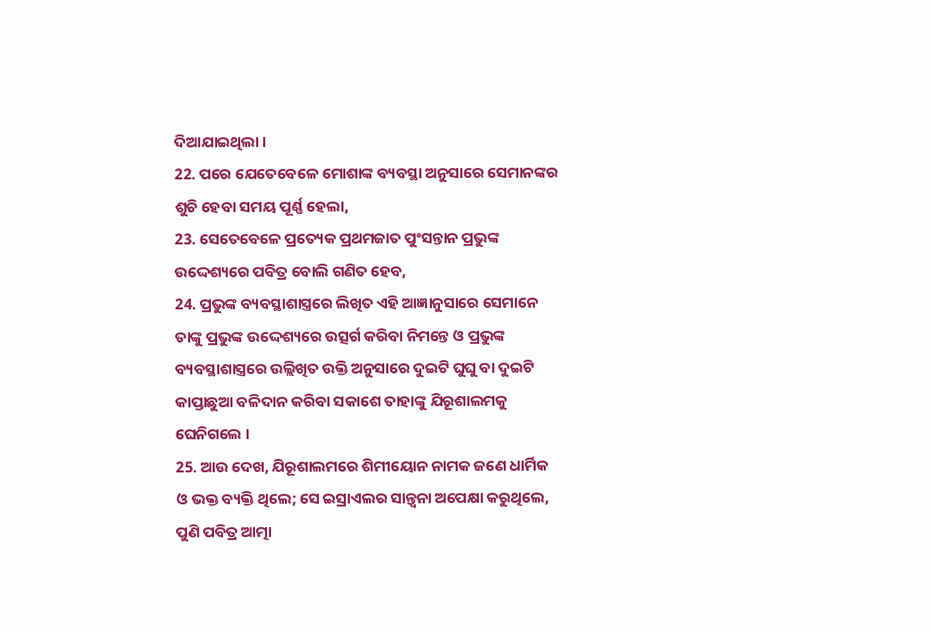ଦିଆଯାଇଥିଲା ।
22. ପରେ ଯେତେବେଳେ ମୋଶାଙ୍କ ବ୍ୟବସ୍ଥା ଅନୁସାରେ ସେମାନଙ୍କର ଶୁଚି ହେବା ସମୟ ପୂର୍ଣ୍ଣ ହେଲା,
23. ସେତେବେଳେ ପ୍ରତ୍ୟେକ ପ୍ରଥମଜାତ ପୁଂସନ୍ତାନ ପ୍ରଭୁଙ୍କ ଉଦ୍ଦେଶ୍ୟରେ ପବିତ୍ର ବୋଲି ଗଣିତ ହେବ,
24. ପ୍ରଭୁଙ୍କ ବ୍ୟବସ୍ଥାଶାସ୍ତ୍ରରେ ଲିଖିତ ଏହି ଆଜ୍ଞାନୁସାରେ ସେମାନେ ତାଙ୍କୁ ପ୍ରଭୁଙ୍କ ଉଦ୍ଦେଶ୍ୟରେ ଉତ୍ସର୍ଗ କରିବା ନିମନ୍ତେ ଓ ପ୍ରଭୁଙ୍କ ବ୍ୟବସ୍ଥାଶାସ୍ତ୍ରରେ ଉଲ୍ଲିଖିତ ଉକ୍ତି ଅନୁସାରେ ଦୁଇଟି ଘୁଘୁ ବା ଦୁଇଟି କାପ୍ତାଛୁଆ ବଳିଦାନ କରିବା ସକାଶେ ତାହାଙ୍କୁ ଯିରୂଶାଲମକୁ ଘେନିଗଲେ ।
25. ଆଉ ଦେଖ, ଯିରୂଶାଲମରେ ଶିମୀୟୋନ ନାମକ ଜଣେ ଧାର୍ମିକ ଓ ଭକ୍ତ ବ୍ୟକ୍ତି ଥିଲେ; ସେ ଇସ୍ରାଏଲର ସାନ୍ତ୍ଵନା ଅପେକ୍ଷା କରୁଥିଲେ, ପୁଣି ପବିତ୍ର ଆତ୍ମା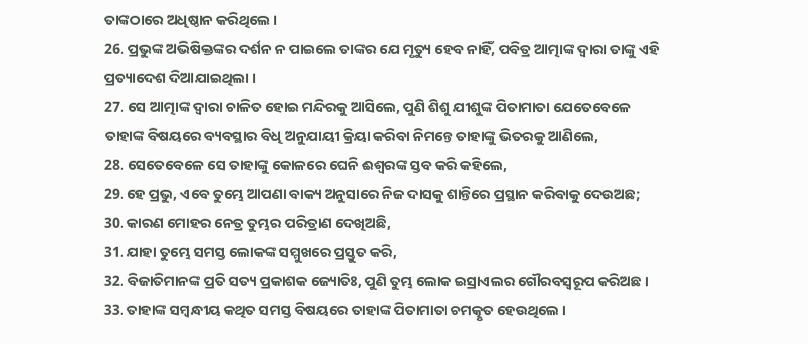ତାଙ୍କଠାରେ ଅଧିଷ୍ଠାନ କରିଥିଲେ ।
26. ପ୍ରଭୁଙ୍କ ଅଭିଷିକ୍ତଙ୍କର ଦର୍ଶନ ନ ପାଇଲେ ତାଙ୍କର ଯେ ମୃତ୍ୟୁ ହେବ ନାହିଁ, ପବିତ୍ର ଆତ୍ମାଙ୍କ ଦ୍ଵାରା ତାଙ୍କୁ ଏହି ପ୍ରତ୍ୟାଦେଶ ଦିଆଯାଇଥିଲା ।
27. ସେ ଆତ୍ମାଙ୍କ ଦ୍ଵାରା ଚାଳିତ ହୋଇ ମନ୍ଦିରକୁ ଆସିଲେ, ପୁଣି ଶିଶୁ ଯୀଶୁଙ୍କ ପିତାମାତା ଯେତେବେଳେ ତାହାଙ୍କ ବିଷୟରେ ବ୍ୟବସ୍ଥାର ବିଧି ଅନୁଯାୟୀ କ୍ରିୟା କରିବା ନିମନ୍ତେ ତାହାଙ୍କୁ ଭିତରକୁ ଆଣିଲେ,
28. ସେତେବେଳେ ସେ ତାହାଙ୍କୁ କୋଳରେ ଘେନି ଈଶ୍ଵରଙ୍କ ସ୍ତବ କରି କହିଲେ,
29. ହେ ପ୍ରଭୁ, ଏବେ ତୁମ୍ଭେ ଆପଣା ବାକ୍ୟ ଅନୁସାରେ ନିଜ ଦାସକୁ ଶାନ୍ତିରେ ପ୍ରସ୍ଥାନ କରିବାକୁ ଦେଉଅଛ;
30. କାରଣ ମୋହର ନେତ୍ର ତୁମ୍ଭର ପରିତ୍ରାଣ ଦେଖିଅଛି,
31. ଯାହା ତୁମ୍ଭେ ସମସ୍ତ ଲୋକଙ୍କ ସମ୍ମୁଖରେ ପ୍ରସ୍ତୁତ କରି,
32. ବିଜାତିମାନଙ୍କ ପ୍ରତି ସତ୍ୟ ପ୍ରକାଶକ ଜ୍ୟୋତିଃ, ପୁଣି ତୁମ୍ଭ ଲୋକ ଇସ୍ରାଏଲର ଗୌରବସ୍ଵରୂପ କରିଅଛ ।
33. ତାହାଙ୍କ ସମ୍ଵନ୍ଧୀୟ କଥିତ ସମସ୍ତ ବିଷୟରେ ତାହାଙ୍କ ପିତାମାତା ଚମତ୍କୃତ ହେଉଥିଲେ ।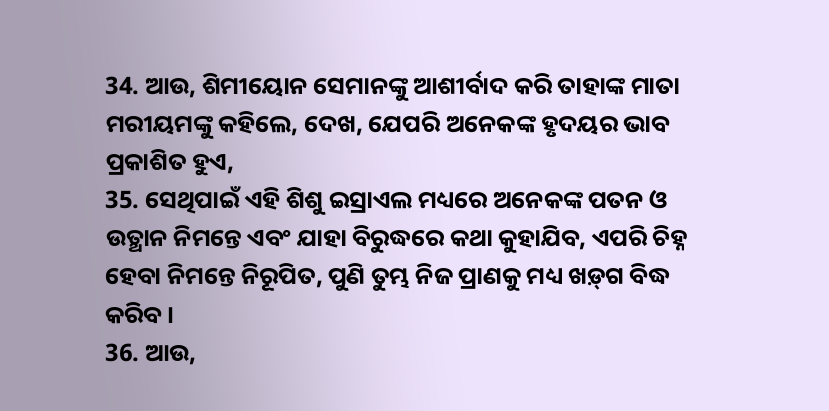34. ଆଉ, ଶିମୀୟୋନ ସେମାନଙ୍କୁ ଆଶୀର୍ବାଦ କରି ତାହାଙ୍କ ମାତା ମରୀୟମଙ୍କୁ କହିଲେ, ଦେଖ, ଯେପରି ଅନେକଙ୍କ ହୃଦୟର ଭାବ ପ୍ରକାଶିତ ହୁଏ,
35. ସେଥିପାଇଁ ଏହି ଶିଶୁ ଇସ୍ରାଏଲ ମଧ୍ୟରେ ଅନେକଙ୍କ ପତନ ଓ ଉତ୍ଥାନ ନିମନ୍ତେ ଏବଂ ଯାହା ବିରୁଦ୍ଧରେ କଥା କୁହାଯିବ, ଏପରି ଚିହ୍ନ ହେବା ନିମନ୍ତେ ନିରୂପିତ, ପୁଣି ତୁମ୍ଭ ନିଜ ପ୍ରାଣକୁ ମଧ୍ୟ ଖଡ଼୍‍ଗ ବିଦ୍ଧ କରିବ ।
36. ଆଉ,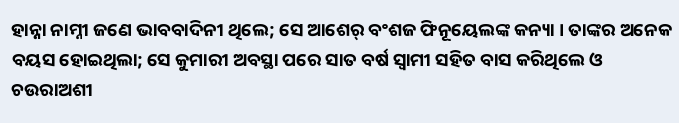ହାନ୍ନା ନାମ୍ନୀ ଜଣେ ଭାବବାଦିନୀ ଥିଲେ; ସେ ଆଶେର୍ ବଂଶଜ ଫିନୂୟେଲଙ୍କ କନ୍ୟା । ତାଙ୍କର ଅନେକ ବୟସ ହୋଇଥିଲା; ସେ କୁମାରୀ ଅବସ୍ଥା ପରେ ସାତ ବର୍ଷ ସ୍ଵାମୀ ସହିତ ବାସ କରିଥିଲେ ଓ ଚଉରାଅଶୀ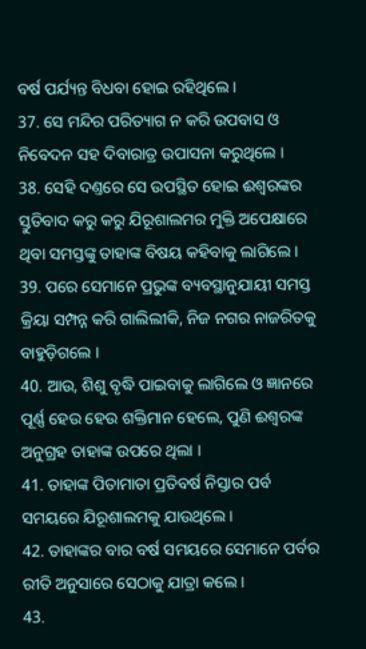ବର୍ଷ ପର୍ଯ୍ୟନ୍ତ ବିଧବା ହୋଇ ରହିଥିଲେ ।
37. ସେ ମନ୍ଦିର ପରିତ୍ୟାଗ ନ କରି ଉପବାସ ଓ ନିବେଦନ ସହ ଦିବାରାତ୍ର ଉପାସନା କରୁଥିଲେ ।
38. ସେହି ଦଣ୍ତରେ ସେ ଉପସ୍ଥିତ ହୋଇ ଈଶ୍ଵରଙ୍କର ସ୍ତୁତିବାଦ କରୁ କରୁ ଯିରୂଶାଲମର ମୁକ୍ତି ଅପେକ୍ଷାରେ ଥିବା ସମସ୍ତଙ୍କୁ ତାହାଙ୍କ ବିଷୟ କହିବାକୁ ଲାଗିଲେ ।
39. ପରେ ସେମାନେ ପ୍ରଭୁଙ୍କ ବ୍ୟବସ୍ଥାନୁଯାୟୀ ସମସ୍ତ କ୍ରିୟା ସମ୍ପନ୍ନ କରି ଗାଲିଲୀକି, ନିଜ ନଗର ନାଜରିତକୁ ବାହୁଡ଼ିଗଲେ ।
40. ଆଉ, ଶିଶୁ ବୃଦ୍ଧି ପାଇବାକୁ ଲାଗିଲେ ଓ ଜ୍ଞାନରେ ପୂର୍ଣ୍ଣ ହେଉ ହେଉ ଶକ୍ତିମାନ ହେଲେ, ପୁଣି ଈଶ୍ଵରଙ୍କ ଅନୁଗ୍ରହ ତାହାଙ୍କ ଉପରେ ଥିଲା ।
41. ତାହାଙ୍କ ପିତାମାତା ପ୍ରତିବର୍ଷ ନିସ୍ତାର ପର୍ବ ସମୟରେ ଯିରୂଶାଲମକୁ ଯାଉଥିଲେ ।
42. ତାହାଙ୍କର ବାର ବର୍ଷ ସମୟରେ ସେମାନେ ପର୍ବର ରୀତି ଅନୁସାରେ ସେଠାକୁ ଯାତ୍ରା କଲେ ।
43.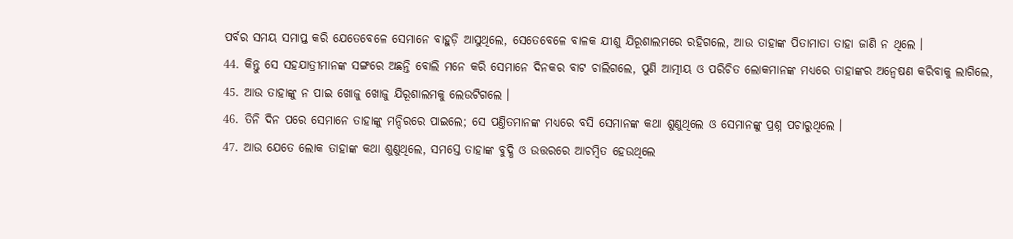ପର୍ବର ସମୟ ସମାପ୍ତ କରି ଯେତେବେଳେ ସେମାନେ ବାହୁଡ଼ି ଆସୁଥିଲେ, ସେତେବେଳେ ବାଳକ ଯୀଶୁ ଯିରୂଶାଲମରେ ରହିଗଲେ, ଆଉ ତାହାଙ୍କ ପିତାମାତା ତାହା ଜାଣି ନ ଥିଲେ ।
44. କିନ୍ତୁ ସେ ସହଯାତ୍ରୀମାନଙ୍କ ସଙ୍ଗରେ ଅଛନ୍ତି ବୋଲି ମନେ କରି ସେମାନେ ଦିନକର ବାଟ ଚାଲିଗଲେ, ପୁଣି ଆତ୍ମୀୟ ଓ ପରିଚିତ ଲୋକମାନଙ୍କ ମଧ୍ୟରେ ତାହାଙ୍କର ଅନ୍ଵେଷଣ କରିବାକୁ ଲାଗିଲେ,
45. ଆଉ ତାହାଙ୍କୁ ନ ପାଇ ଖୋଜୁ ଖୋଜୁ ଯିରୂଶାଲମକୁ ଲେଉଟିଗଲେ ।
46. ତିନି ଦିନ ପରେ ସେମାନେ ତାହାଙ୍କୁ ମନ୍ଦିରରେ ପାଇଲେ; ସେ ପଣ୍ତିତମାନଙ୍କ ମଧ୍ୟରେ ବସି ସେମାନଙ୍କ କଥା ଶୁଣୁଥିଲେ ଓ ସେମାନଙ୍କୁ ପ୍ରଶ୍ନ ପଚାରୁଥିଲେ ।
47. ଆଉ ଯେତେ ଲୋକ ତାହାଙ୍କ କଥା ଶୁଣୁଥିଲେ, ସମସ୍ତେ ତାହାଙ୍କ ବୁଦ୍ଧି ଓ ଉତ୍ତରରେ ଆଚମ୍ଵିତ ହେଉଥିଲେ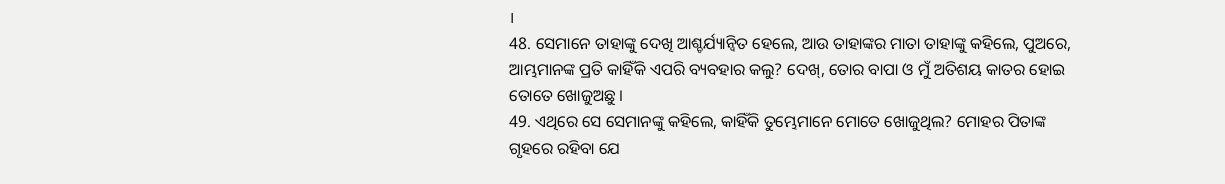।
48. ସେମାନେ ତାହାଙ୍କୁ ଦେଖି ଆଶ୍ଚର୍ଯ୍ୟାନ୍ଵିତ ହେଲେ, ଆଉ ତାହାଙ୍କର ମାତା ତାହାଙ୍କୁ କହିଲେ, ପୁଅରେ, ଆମ୍ଭମାନଙ୍କ ପ୍ରତି କାହିଁକି ଏପରି ବ୍ୟବହାର କଲୁ? ଦେଖ୍, ତୋର ବାପା ଓ ମୁଁ ଅତିଶୟ କାତର ହୋଇ ତୋତେ ଖୋଜୁଅଛୁ ।
49. ଏଥିରେ ସେ ସେମାନଙ୍କୁ କହିଲେ, କାହିଁକି ତୁମ୍ଭେମାନେ ମୋତେ ଖୋଜୁଥିଲ? ମୋହର ପିତାଙ୍କ ଗୃହରେ ରହିବା ଯେ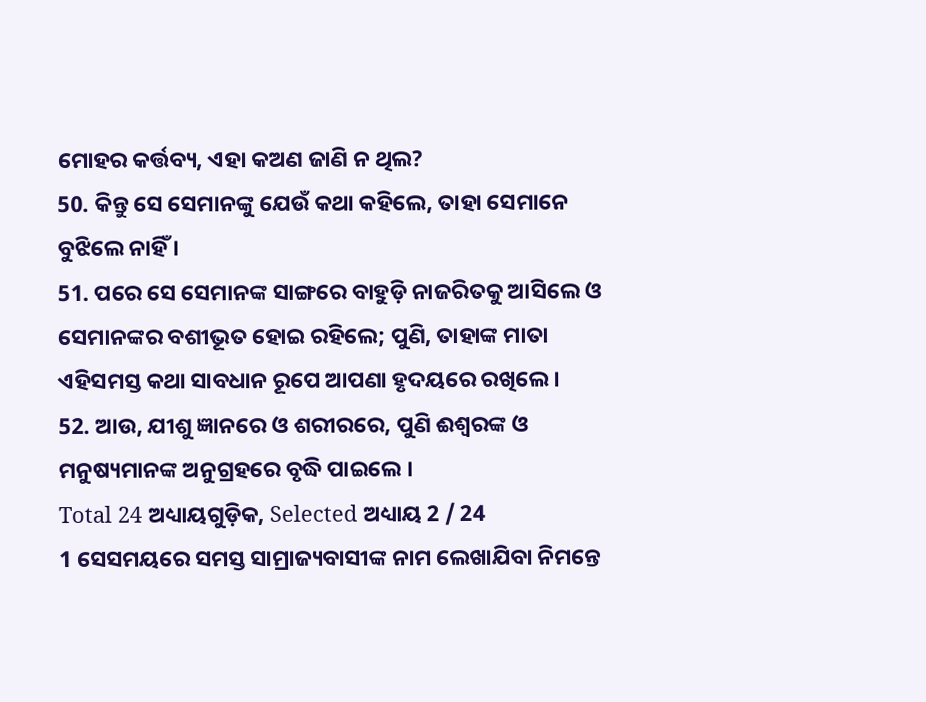ମୋହର କର୍ତ୍ତବ୍ୟ, ଏହା କଅଣ ଜାଣି ନ ଥିଲ?
50. କିନ୍ତୁ ସେ ସେମାନଙ୍କୁ ଯେଉଁ କଥା କହିଲେ, ତାହା ସେମାନେ ବୁଝିଲେ ନାହିଁ ।
51. ପରେ ସେ ସେମାନଙ୍କ ସାଙ୍ଗରେ ବାହୁଡ଼ି ନାଜରିତକୁ ଆସିଲେ ଓ ସେମାନଙ୍କର ବଶୀଭୂତ ହୋଇ ରହିଲେ; ପୁଣି, ତାହାଙ୍କ ମାତା ଏହିସମସ୍ତ କଥା ସାବଧାନ ରୂପେ ଆପଣା ହୃଦୟରେ ରଖିଲେ ।
52. ଆଉ, ଯୀଶୁ ଜ୍ଞାନରେ ଓ ଶରୀରରେ, ପୁଣି ଈଶ୍ଵରଙ୍କ ଓ ମନୁଷ୍ୟମାନଙ୍କ ଅନୁଗ୍ରହରେ ବୃଦ୍ଧି ପାଇଲେ ।
Total 24 ଅଧ୍ୟାୟଗୁଡ଼ିକ, Selected ଅଧ୍ୟାୟ 2 / 24
1 ସେସମୟରେ ସମସ୍ତ ସାମ୍ରାଜ୍ୟବାସୀଙ୍କ ନାମ ଲେଖାଯିବା ନିମନ୍ତେ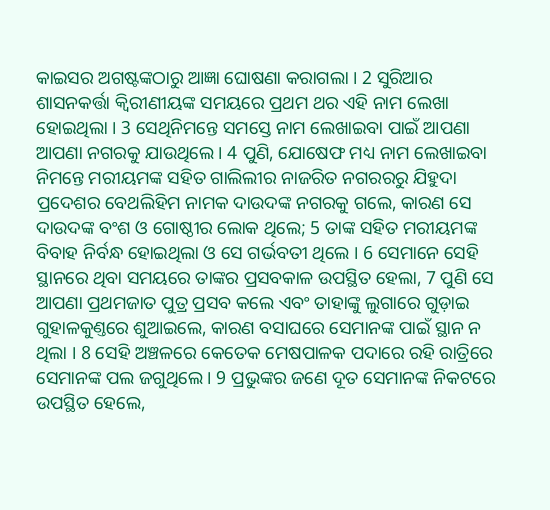କାଇସର ଅଗଷ୍ଟଙ୍କଠାରୁ ଆଜ୍ଞା ଘୋଷଣା କରାଗଲା । 2 ସୁରିଆର ଶାସନକର୍ତ୍ତା କ୍ଵିରୀଣୀୟଙ୍କ ସମୟରେ ପ୍ରଥମ ଥର ଏହି ନାମ ଲେଖା ହୋଇଥିଲା । 3 ସେଥିନିମନ୍ତେ ସମସ୍ତେ ନାମ ଲେଖାଇବା ପାଇଁ ଆପଣା ଆପଣା ନଗରକୁ ଯାଉଥିଲେ । 4 ପୁଣି, ଯୋଷେଫ ମଧ୍ୟ ନାମ ଲେଖାଇବା ନିମନ୍ତେ ମରୀୟମଙ୍କ ସହିତ ଗାଲିଲୀର ନାଜରିତ ନଗରରରୁ ଯିହୁଦା ପ୍ରଦେଶର ବେଥଲିହିମ ନାମକ ଦାଉଦଙ୍କ ନଗରକୁ ଗଲେ, କାରଣ ସେ ଦାଉଦଙ୍କ ବଂଶ ଓ ଗୋଷ୍ଠୀର ଲୋକ ଥିଲେ; 5 ତାଙ୍କ ସହିତ ମରୀୟମଙ୍କ ବିବାହ ନିର୍ବନ୍ଧ ହୋଇଥିଲା ଓ ସେ ଗର୍ଭବତୀ ଥିଲେ । 6 ସେମାନେ ସେହି ସ୍ଥାନରେ ଥିବା ସମୟରେ ତାଙ୍କର ପ୍ରସବକାଳ ଉପସ୍ଥିତ ହେଲା, 7 ପୁଣି ସେ ଆପଣା ପ୍ରଥମଜାତ ପୁତ୍ର ପ୍ରସବ କଲେ ଏବଂ ତାହାଙ୍କୁ ଲୁଗାରେ ଗୁଡ଼ାଇ ଗୁହାଳକୁଣ୍ତରେ ଶୁଆଇଲେ, କାରଣ ବସାଘରେ ସେମାନଙ୍କ ପାଇଁ ସ୍ଥାନ ନ ଥିଲା । 8 ସେହି ଅଞ୍ଚଳରେ କେତେକ ମେଷପାଳକ ପଦାରେ ରହି ରାତ୍ରିରେ ସେମାନଙ୍କ ପଲ ଜଗୁଥିଲେ । 9 ପ୍ରଭୁଙ୍କର ଜଣେ ଦୂତ ସେମାନଙ୍କ ନିକଟରେ ଉପସ୍ଥିତ ହେଲେ,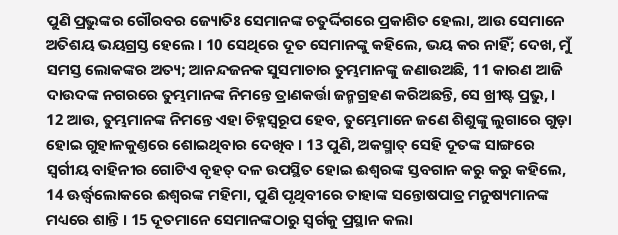ପୁଣି ପ୍ରଭୁଙ୍କର ଗୌରବର ଜ୍ୟୋତିଃ ସେମାନଙ୍କ ଚତୁର୍ଦ୍ଦିଗରେ ପ୍ରକାଶିତ ହେଲା, ଆଉ ସେମାନେ ଅତିଶୟ ଭୟଗ୍ରସ୍ତ ହେଲେ । 10 ସେଥିରେ ଦୂତ ସେମାନଙ୍କୁ କହିଲେ, ଭୟ କର ନାହିଁ; ଦେଖ, ମୁଁ ସମସ୍ତ ଲୋକଙ୍କର ଅତ୍ୟ; ଆନନ୍ଦଜନକ ସୁସମାଚାର ତୁମ୍ଭମାନଙ୍କୁ ଜଣାଉଅଛି, 11 କାରଣ ଆଜି ଦାଉଦଙ୍କ ନଗରରେ ତୁମ୍ଭମାନଙ୍କ ନିମନ୍ତେ ତ୍ରାଣକର୍ତ୍ତା ଜନ୍ମଗ୍ରହଣ କରିଅଛନ୍ତି, ସେ ଖ୍ରୀଷ୍ଟ ପ୍ରଭୁ, । 12 ଆଉ, ତୁମ୍ଭମାନଙ୍କ ନିମନ୍ତେ ଏହା ଚିହ୍ନସ୍ଵରୂପ ହେବ, ତୁମ୍ଭେମାନେ ଜଣେ ଶିଶୁଙ୍କୁ ଲୁଗାରେ ଗୁଡ଼ା ହୋଇ ଗୁହାଳକୁଣ୍ତରେ ଶୋଇଥିବାର ଦେଖିବ । 13 ପୁଣି, ଅକସ୍ମାତ୍ ସେହି ଦୂତଙ୍କ ସାଙ୍ଗରେ ସ୍ଵର୍ଗୀୟ ବାହିନୀର ଗୋଟିଏ ବୃହତ୍ ଦଳ ଉପସ୍ଥିତ ହୋଇ ଈଶ୍ଵରଙ୍କ ସ୍ତବଗାନ କରୁ କରୁ କହିଲେ, 14 ଊର୍ଦ୍ଧ୍ଵଲୋକରେ ଈଶ୍ଵରଙ୍କ ମହିମା, ପୁଣି ପୃଥିବୀରେ ତାହାଙ୍କ ସନ୍ତୋଷପାତ୍ର ମନୁଷ୍ୟମାନଙ୍କ ମଧ୍ୟରେ ଶାନ୍ତି । 15 ଦୂତମାନେ ସେମାନଙ୍କଠାରୁ ସ୍ଵର୍ଗକୁ ପ୍ରସ୍ଥାନ କଲା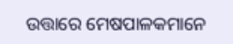ଉତ୍ତାରେ ମେଷପାଳକମାନେ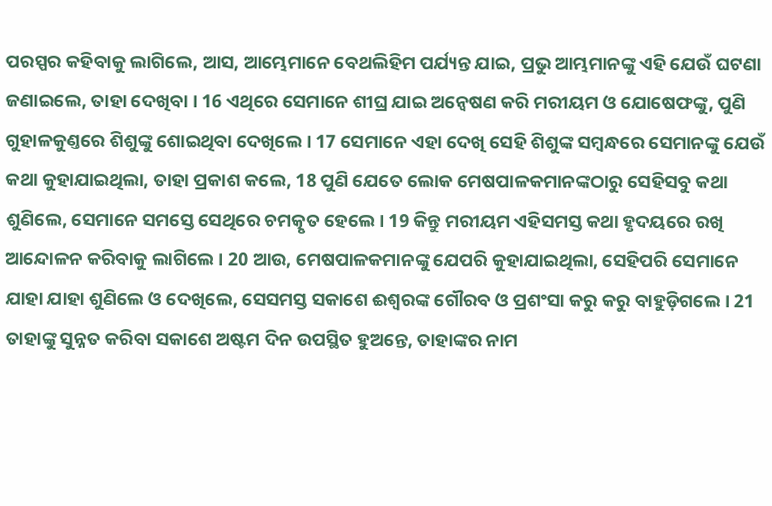ପରସ୍ପର କହିବାକୁ ଲାଗିଲେ, ଆସ, ଆମ୍ଭେମାନେ ବେଥଲିହିମ ପର୍ଯ୍ୟନ୍ତ ଯାଇ, ପ୍ରଭୁ ଆମ୍ଭମାନଙ୍କୁ ଏହି ଯେଉଁ ଘଟଣା ଜଣାଇଲେ, ତାହା ଦେଖିବା । 16 ଏଥିରେ ସେମାନେ ଶୀଘ୍ର ଯାଇ ଅନ୍ଵେଷଣ କରି ମରୀୟମ ଓ ଯୋଷେଫଙ୍କୁ, ପୁଣି ଗୁହାଳକୁଣ୍ତରେ ଶିଶୁଙ୍କୁ ଶୋଇଥିବା ଦେଖିଲେ । 17 ସେମାନେ ଏହା ଦେଖି ସେହି ଶିଶୁଙ୍କ ସମ୍ଵନ୍ଧରେ ସେମାନଙ୍କୁ ଯେଉଁ କଥା କୁହାଯାଇଥିଲା, ତାହା ପ୍ରକାଶ କଲେ, 18 ପୁଣି ଯେତେ ଲୋକ ମେଷପାଳକମାନଙ୍କଠାରୁ ସେହିସବୁ କଥା ଶୁଣିଲେ, ସେମାନେ ସମସ୍ତେ ସେଥିରେ ଚମତ୍କୃତ ହେଲେ । 19 କିନ୍ତୁ ମରୀୟମ ଏହିସମସ୍ତ କଥା ହୃଦୟରେ ରଖି ଆନ୍ଦୋଳନ କରିବାକୁ ଲାଗିଲେ । 20 ଆଉ, ମେଷପାଳକମାନଙ୍କୁ ଯେପରି କୁହାଯାଇଥିଲା, ସେହିପରି ସେମାନେ ଯାହା ଯାହା ଶୁଣିଲେ ଓ ଦେଖିଲେ, ସେସମସ୍ତ ସକାଶେ ଈଶ୍ଵରଙ୍କ ଗୌରବ ଓ ପ୍ରଶଂସା କରୁ କରୁ ବାହୁଡ଼ିଗଲେ । 21 ତାହାଙ୍କୁ ସୁନ୍ନତ କରିବା ସକାଶେ ଅଷ୍ଟମ ଦିନ ଉପସ୍ଥିତ ହୁଅନ୍ତେ, ତାହାଙ୍କର ନାମ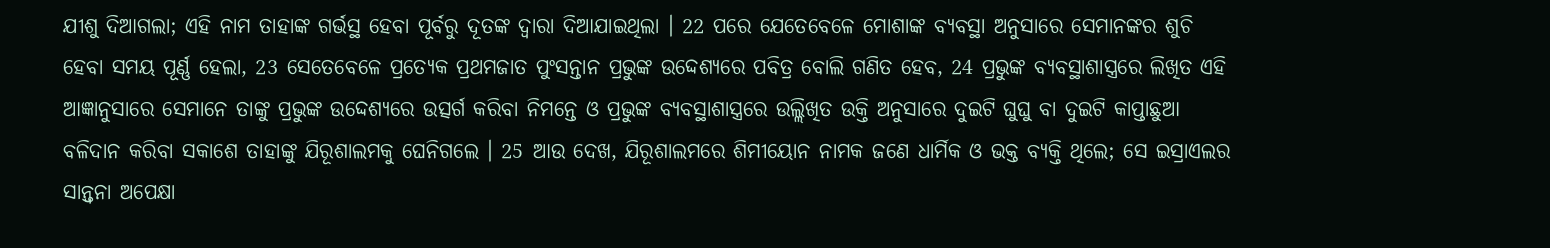ଯୀଶୁ ଦିଆଗଲା; ଏହି ନାମ ତାହାଙ୍କ ଗର୍ଭସ୍ଥ ହେବା ପୂର୍ବରୁ ଦୂତଙ୍କ ଦ୍ଵାରା ଦିଆଯାଇଥିଲା । 22 ପରେ ଯେତେବେଳେ ମୋଶାଙ୍କ ବ୍ୟବସ୍ଥା ଅନୁସାରେ ସେମାନଙ୍କର ଶୁଚି ହେବା ସମୟ ପୂର୍ଣ୍ଣ ହେଲା, 23 ସେତେବେଳେ ପ୍ରତ୍ୟେକ ପ୍ରଥମଜାତ ପୁଂସନ୍ତାନ ପ୍ରଭୁଙ୍କ ଉଦ୍ଦେଶ୍ୟରେ ପବିତ୍ର ବୋଲି ଗଣିତ ହେବ, 24 ପ୍ରଭୁଙ୍କ ବ୍ୟବସ୍ଥାଶାସ୍ତ୍ରରେ ଲିଖିତ ଏହି ଆଜ୍ଞାନୁସାରେ ସେମାନେ ତାଙ୍କୁ ପ୍ରଭୁଙ୍କ ଉଦ୍ଦେଶ୍ୟରେ ଉତ୍ସର୍ଗ କରିବା ନିମନ୍ତେ ଓ ପ୍ରଭୁଙ୍କ ବ୍ୟବସ୍ଥାଶାସ୍ତ୍ରରେ ଉଲ୍ଲିଖିତ ଉକ୍ତି ଅନୁସାରେ ଦୁଇଟି ଘୁଘୁ ବା ଦୁଇଟି କାପ୍ତାଛୁଆ ବଳିଦାନ କରିବା ସକାଶେ ତାହାଙ୍କୁ ଯିରୂଶାଲମକୁ ଘେନିଗଲେ । 25 ଆଉ ଦେଖ, ଯିରୂଶାଲମରେ ଶିମୀୟୋନ ନାମକ ଜଣେ ଧାର୍ମିକ ଓ ଭକ୍ତ ବ୍ୟକ୍ତି ଥିଲେ; ସେ ଇସ୍ରାଏଲର ସାନ୍ତ୍ଵନା ଅପେକ୍ଷା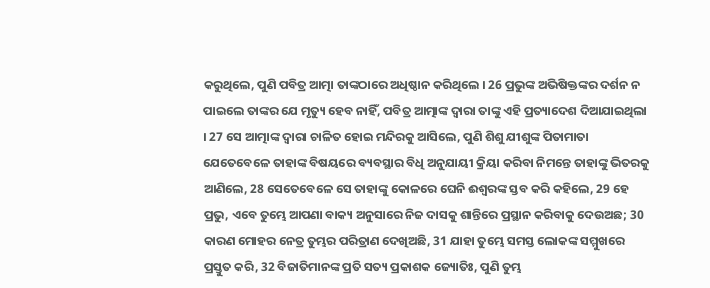କରୁଥିଲେ, ପୁଣି ପବିତ୍ର ଆତ୍ମା ତାଙ୍କଠାରେ ଅଧିଷ୍ଠାନ କରିଥିଲେ । 26 ପ୍ରଭୁଙ୍କ ଅଭିଷିକ୍ତଙ୍କର ଦର୍ଶନ ନ ପାଇଲେ ତାଙ୍କର ଯେ ମୃତ୍ୟୁ ହେବ ନାହିଁ, ପବିତ୍ର ଆତ୍ମାଙ୍କ ଦ୍ଵାରା ତାଙ୍କୁ ଏହି ପ୍ରତ୍ୟାଦେଶ ଦିଆଯାଇଥିଲା । 27 ସେ ଆତ୍ମାଙ୍କ ଦ୍ଵାରା ଚାଳିତ ହୋଇ ମନ୍ଦିରକୁ ଆସିଲେ, ପୁଣି ଶିଶୁ ଯୀଶୁଙ୍କ ପିତାମାତା ଯେତେବେଳେ ତାହାଙ୍କ ବିଷୟରେ ବ୍ୟବସ୍ଥାର ବିଧି ଅନୁଯାୟୀ କ୍ରିୟା କରିବା ନିମନ୍ତେ ତାହାଙ୍କୁ ଭିତରକୁ ଆଣିଲେ, 28 ସେତେବେଳେ ସେ ତାହାଙ୍କୁ କୋଳରେ ଘେନି ଈଶ୍ଵରଙ୍କ ସ୍ତବ କରି କହିଲେ, 29 ହେ ପ୍ରଭୁ, ଏବେ ତୁମ୍ଭେ ଆପଣା ବାକ୍ୟ ଅନୁସାରେ ନିଜ ଦାସକୁ ଶାନ୍ତିରେ ପ୍ରସ୍ଥାନ କରିବାକୁ ଦେଉଅଛ; 30 କାରଣ ମୋହର ନେତ୍ର ତୁମ୍ଭର ପରିତ୍ରାଣ ଦେଖିଅଛି, 31 ଯାହା ତୁମ୍ଭେ ସମସ୍ତ ଲୋକଙ୍କ ସମ୍ମୁଖରେ ପ୍ରସ୍ତୁତ କରି, 32 ବିଜାତିମାନଙ୍କ ପ୍ରତି ସତ୍ୟ ପ୍ରକାଶକ ଜ୍ୟୋତିଃ, ପୁଣି ତୁମ୍ଭ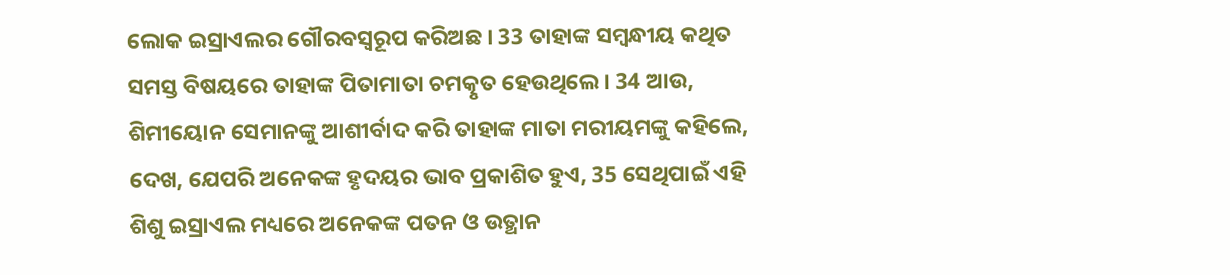ଲୋକ ଇସ୍ରାଏଲର ଗୌରବସ୍ଵରୂପ କରିଅଛ । 33 ତାହାଙ୍କ ସମ୍ଵନ୍ଧୀୟ କଥିତ ସମସ୍ତ ବିଷୟରେ ତାହାଙ୍କ ପିତାମାତା ଚମତ୍କୃତ ହେଉଥିଲେ । 34 ଆଉ, ଶିମୀୟୋନ ସେମାନଙ୍କୁ ଆଶୀର୍ବାଦ କରି ତାହାଙ୍କ ମାତା ମରୀୟମଙ୍କୁ କହିଲେ, ଦେଖ, ଯେପରି ଅନେକଙ୍କ ହୃଦୟର ଭାବ ପ୍ରକାଶିତ ହୁଏ, 35 ସେଥିପାଇଁ ଏହି ଶିଶୁ ଇସ୍ରାଏଲ ମଧ୍ୟରେ ଅନେକଙ୍କ ପତନ ଓ ଉତ୍ଥାନ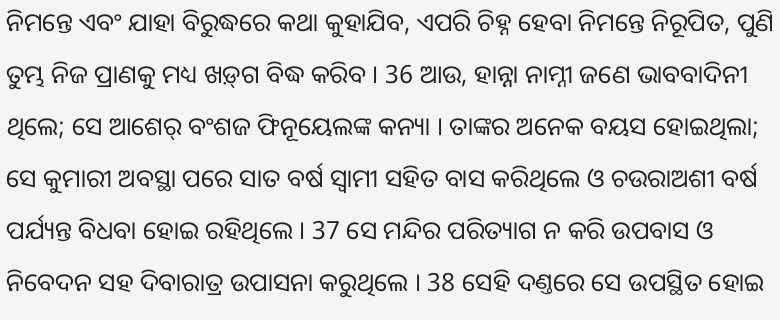ନିମନ୍ତେ ଏବଂ ଯାହା ବିରୁଦ୍ଧରେ କଥା କୁହାଯିବ, ଏପରି ଚିହ୍ନ ହେବା ନିମନ୍ତେ ନିରୂପିତ, ପୁଣି ତୁମ୍ଭ ନିଜ ପ୍ରାଣକୁ ମଧ୍ୟ ଖଡ଼୍‍ଗ ବିଦ୍ଧ କରିବ । 36 ଆଉ, ହାନ୍ନା ନାମ୍ନୀ ଜଣେ ଭାବବାଦିନୀ ଥିଲେ; ସେ ଆଶେର୍ ବଂଶଜ ଫିନୂୟେଲଙ୍କ କନ୍ୟା । ତାଙ୍କର ଅନେକ ବୟସ ହୋଇଥିଲା; ସେ କୁମାରୀ ଅବସ୍ଥା ପରେ ସାତ ବର୍ଷ ସ୍ଵାମୀ ସହିତ ବାସ କରିଥିଲେ ଓ ଚଉରାଅଶୀ ବର୍ଷ ପର୍ଯ୍ୟନ୍ତ ବିଧବା ହୋଇ ରହିଥିଲେ । 37 ସେ ମନ୍ଦିର ପରିତ୍ୟାଗ ନ କରି ଉପବାସ ଓ ନିବେଦନ ସହ ଦିବାରାତ୍ର ଉପାସନା କରୁଥିଲେ । 38 ସେହି ଦଣ୍ତରେ ସେ ଉପସ୍ଥିତ ହୋଇ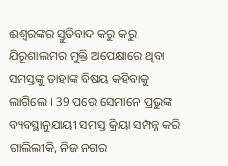ଈଶ୍ଵରଙ୍କର ସ୍ତୁତିବାଦ କରୁ କରୁ ଯିରୂଶାଲମର ମୁକ୍ତି ଅପେକ୍ଷାରେ ଥିବା ସମସ୍ତଙ୍କୁ ତାହାଙ୍କ ବିଷୟ କହିବାକୁ ଲାଗିଲେ । 39 ପରେ ସେମାନେ ପ୍ରଭୁଙ୍କ ବ୍ୟବସ୍ଥାନୁଯାୟୀ ସମସ୍ତ କ୍ରିୟା ସମ୍ପନ୍ନ କରି ଗାଲିଲୀକି, ନିଜ ନଗର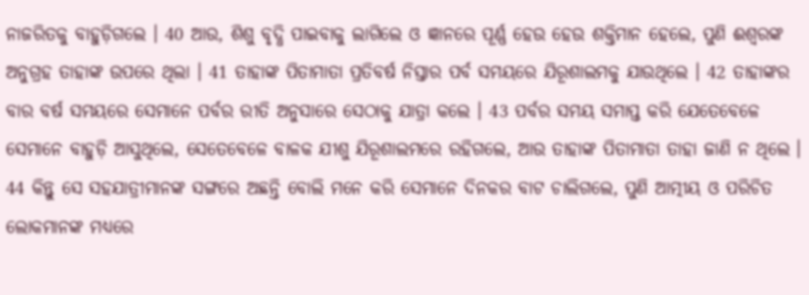ନାଜରିତକୁ ବାହୁଡ଼ିଗଲେ । 40 ଆଉ, ଶିଶୁ ବୃଦ୍ଧି ପାଇବାକୁ ଲାଗିଲେ ଓ ଜ୍ଞାନରେ ପୂର୍ଣ୍ଣ ହେଉ ହେଉ ଶକ୍ତିମାନ ହେଲେ, ପୁଣି ଈଶ୍ଵରଙ୍କ ଅନୁଗ୍ରହ ତାହାଙ୍କ ଉପରେ ଥିଲା । 41 ତାହାଙ୍କ ପିତାମାତା ପ୍ରତିବର୍ଷ ନିସ୍ତାର ପର୍ବ ସମୟରେ ଯିରୂଶାଲମକୁ ଯାଉଥିଲେ । 42 ତାହାଙ୍କର ବାର ବର୍ଷ ସମୟରେ ସେମାନେ ପର୍ବର ରୀତି ଅନୁସାରେ ସେଠାକୁ ଯାତ୍ରା କଲେ । 43 ପର୍ବର ସମୟ ସମାପ୍ତ କରି ଯେତେବେଳେ ସେମାନେ ବାହୁଡ଼ି ଆସୁଥିଲେ, ସେତେବେଳେ ବାଳକ ଯୀଶୁ ଯିରୂଶାଲମରେ ରହିଗଲେ, ଆଉ ତାହାଙ୍କ ପିତାମାତା ତାହା ଜାଣି ନ ଥିଲେ । 44 କିନ୍ତୁ ସେ ସହଯାତ୍ରୀମାନଙ୍କ ସଙ୍ଗରେ ଅଛନ୍ତି ବୋଲି ମନେ କରି ସେମାନେ ଦିନକର ବାଟ ଚାଲିଗଲେ, ପୁଣି ଆତ୍ମୀୟ ଓ ପରିଚିତ ଲୋକମାନଙ୍କ ମଧ୍ୟରେ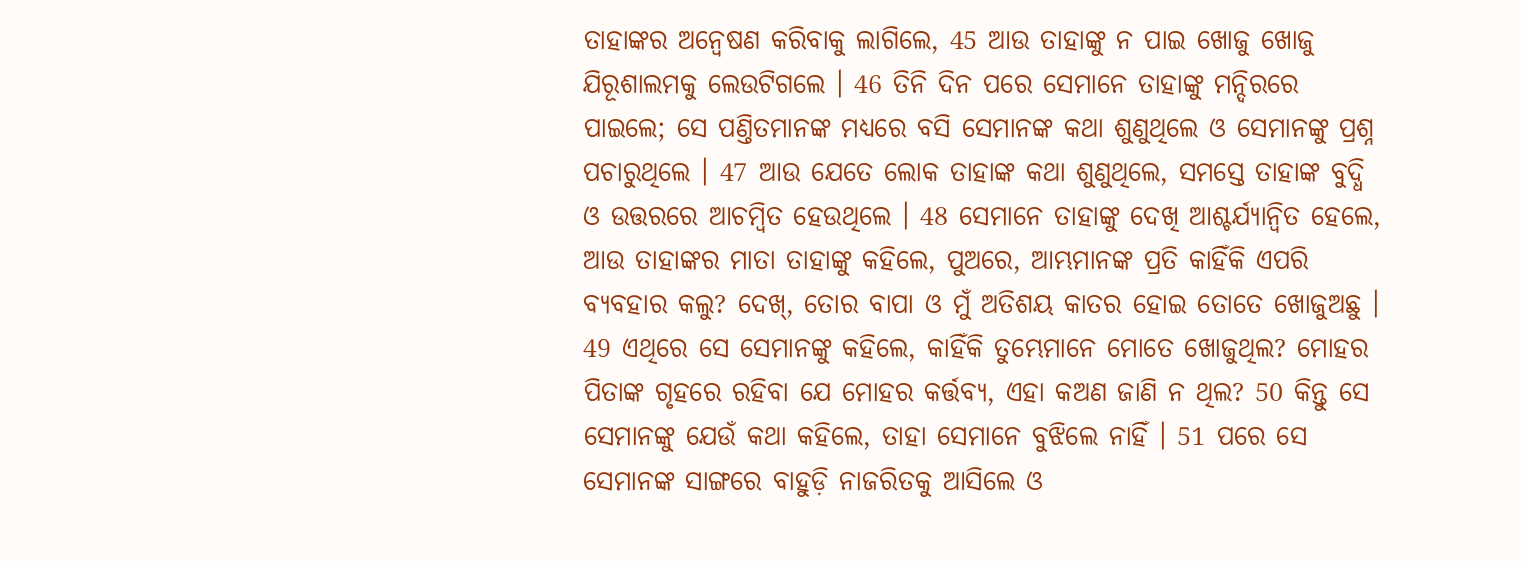ତାହାଙ୍କର ଅନ୍ଵେଷଣ କରିବାକୁ ଲାଗିଲେ, 45 ଆଉ ତାହାଙ୍କୁ ନ ପାଇ ଖୋଜୁ ଖୋଜୁ ଯିରୂଶାଲମକୁ ଲେଉଟିଗଲେ । 46 ତିନି ଦିନ ପରେ ସେମାନେ ତାହାଙ୍କୁ ମନ୍ଦିରରେ ପାଇଲେ; ସେ ପଣ୍ତିତମାନଙ୍କ ମଧ୍ୟରେ ବସି ସେମାନଙ୍କ କଥା ଶୁଣୁଥିଲେ ଓ ସେମାନଙ୍କୁ ପ୍ରଶ୍ନ ପଚାରୁଥିଲେ । 47 ଆଉ ଯେତେ ଲୋକ ତାହାଙ୍କ କଥା ଶୁଣୁଥିଲେ, ସମସ୍ତେ ତାହାଙ୍କ ବୁଦ୍ଧି ଓ ଉତ୍ତରରେ ଆଚମ୍ଵିତ ହେଉଥିଲେ । 48 ସେମାନେ ତାହାଙ୍କୁ ଦେଖି ଆଶ୍ଚର୍ଯ୍ୟାନ୍ଵିତ ହେଲେ, ଆଉ ତାହାଙ୍କର ମାତା ତାହାଙ୍କୁ କହିଲେ, ପୁଅରେ, ଆମ୍ଭମାନଙ୍କ ପ୍ରତି କାହିଁକି ଏପରି ବ୍ୟବହାର କଲୁ? ଦେଖ୍, ତୋର ବାପା ଓ ମୁଁ ଅତିଶୟ କାତର ହୋଇ ତୋତେ ଖୋଜୁଅଛୁ । 49 ଏଥିରେ ସେ ସେମାନଙ୍କୁ କହିଲେ, କାହିଁକି ତୁମ୍ଭେମାନେ ମୋତେ ଖୋଜୁଥିଲ? ମୋହର ପିତାଙ୍କ ଗୃହରେ ରହିବା ଯେ ମୋହର କର୍ତ୍ତବ୍ୟ, ଏହା କଅଣ ଜାଣି ନ ଥିଲ? 50 କିନ୍ତୁ ସେ ସେମାନଙ୍କୁ ଯେଉଁ କଥା କହିଲେ, ତାହା ସେମାନେ ବୁଝିଲେ ନାହିଁ । 51 ପରେ ସେ ସେମାନଙ୍କ ସାଙ୍ଗରେ ବାହୁଡ଼ି ନାଜରିତକୁ ଆସିଲେ ଓ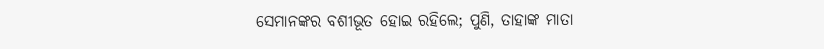ସେମାନଙ୍କର ବଶୀଭୂତ ହୋଇ ରହିଲେ; ପୁଣି, ତାହାଙ୍କ ମାତା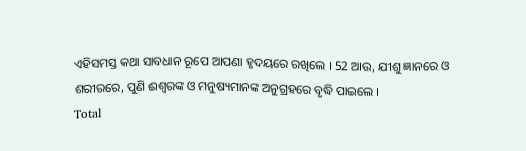ଏହିସମସ୍ତ କଥା ସାବଧାନ ରୂପେ ଆପଣା ହୃଦୟରେ ରଖିଲେ । 52 ଆଉ, ଯୀଶୁ ଜ୍ଞାନରେ ଓ ଶରୀରରେ, ପୁଣି ଈଶ୍ଵରଙ୍କ ଓ ମନୁଷ୍ୟମାନଙ୍କ ଅନୁଗ୍ରହରେ ବୃଦ୍ଧି ପାଇଲେ ।
Total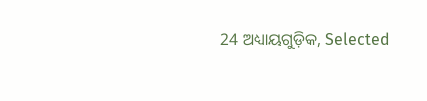24 ଅଧ୍ୟାୟଗୁଡ଼ିକ, Selected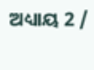ଅଧ୍ୟାୟ 2 /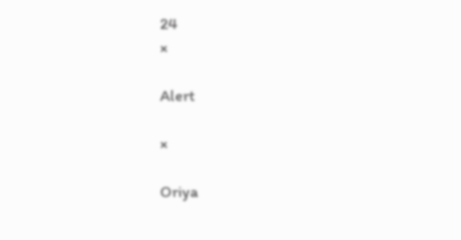24
×

Alert

×

Oriya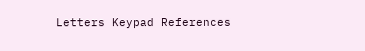Letters Keypad References